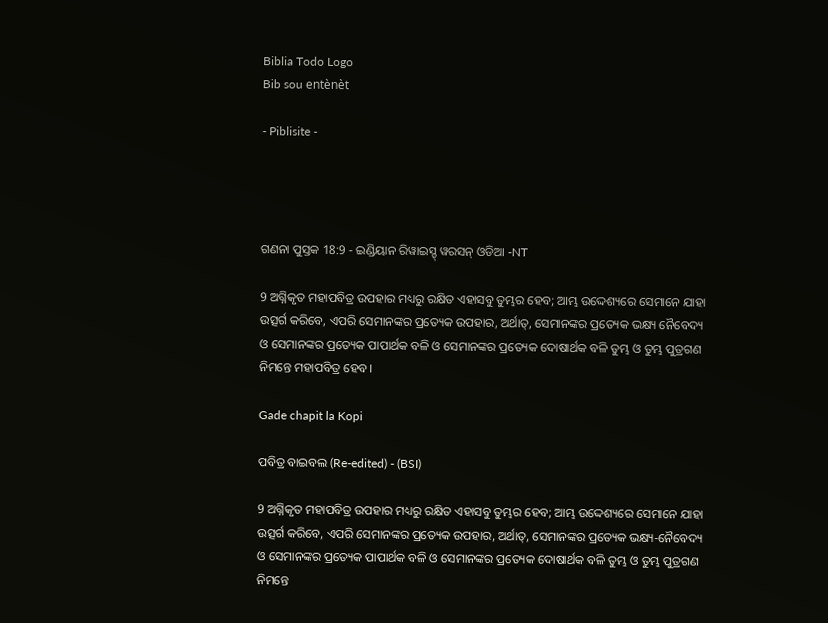Biblia Todo Logo
Bib sou entènèt

- Piblisite -




ଗଣନା ପୁସ୍ତକ 18:9 - ଇଣ୍ଡିୟାନ ରିୱାଇସ୍ଡ୍ ୱରସନ୍ ଓଡିଆ -NT

9 ଅଗ୍ନିକୃତ ମହାପବିତ୍ର ଉପହାର ମଧ୍ୟରୁ ରକ୍ଷିତ ଏହାସବୁ ତୁମ୍ଭର ହେବ; ଆମ୍ଭ ଉଦ୍ଦେଶ୍ୟରେ ସେମାନେ ଯାହା ଉତ୍ସର୍ଗ କରିବେ, ଏପରି ସେମାନଙ୍କର ପ୍ରତ୍ୟେକ ଉପହାର, ଅର୍ଥାତ୍‍, ସେମାନଙ୍କର ପ୍ରତ୍ୟେକ ଭକ୍ଷ୍ୟ ନୈବେଦ୍ୟ ଓ ସେମାନଙ୍କର ପ୍ରତ୍ୟେକ ପାପାର୍ଥକ ବଳି ଓ ସେମାନଙ୍କର ପ୍ରତ୍ୟେକ ଦୋଷାର୍ଥକ ବଳି ତୁମ୍ଭ ଓ ତୁମ୍ଭ ପୁତ୍ରଗଣ ନିମନ୍ତେ ମହାପବିତ୍ର ହେବ।

Gade chapit la Kopi

ପବିତ୍ର ବାଇବଲ (Re-edited) - (BSI)

9 ଅଗ୍ନିକୃତ ମହାପବିତ୍ର ଉପହାର ମଧ୍ୟରୁ ରକ୍ଷିତ ଏହାସବୁ ତୁମ୍ଭର ହେବ; ଆମ୍ଭ ଉଦ୍ଦେଶ୍ୟରେ ସେମାନେ ଯାହା ଉତ୍ସର୍ଗ କରିବେ, ଏପରି ସେମାନଙ୍କର ପ୍ରତ୍ୟେକ ଉପହାର, ଅର୍ଥାତ୍, ସେମାନଙ୍କର ପ୍ରତ୍ୟେକ ଭକ୍ଷ୍ୟ-ନୈବେଦ୍ୟ ଓ ସେମାନଙ୍କର ପ୍ରତ୍ୟେକ ପାପାର୍ଥକ ବଳି ଓ ସେମାନଙ୍କର ପ୍ରତ୍ୟେକ ଦୋଷାର୍ଥକ ବଳି ତୁମ୍ଭ ଓ ତୁମ୍ଭ ପୁତ୍ରଗଣ ନିମନ୍ତେ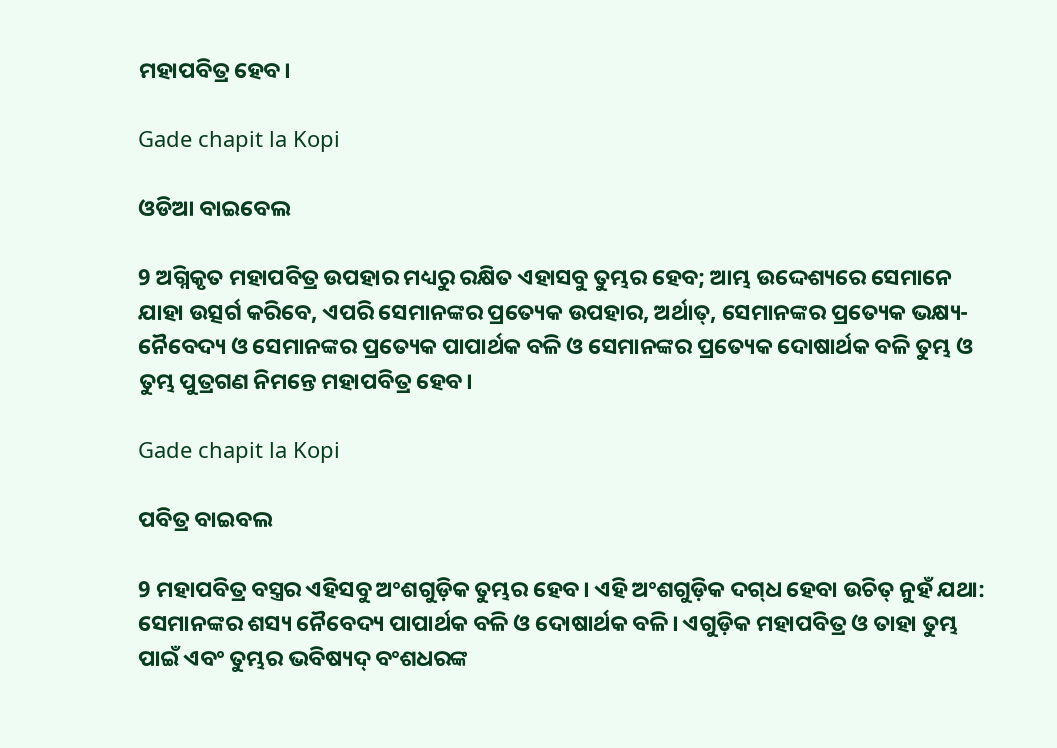ମହାପବିତ୍ର ହେବ।

Gade chapit la Kopi

ଓଡିଆ ବାଇବେଲ

9 ଅଗ୍ନିକୃତ ମହାପବିତ୍ର ଉପହାର ମଧ୍ୟରୁ ରକ୍ଷିତ ଏହାସବୁ ତୁମ୍ଭର ହେବ; ଆମ୍ଭ ଉଦ୍ଦେଶ୍ୟରେ ସେମାନେ ଯାହା ଉତ୍ସର୍ଗ କରିବେ, ଏପରି ସେମାନଙ୍କର ପ୍ରତ୍ୟେକ ଉପହାର, ଅର୍ଥାତ୍‍, ସେମାନଙ୍କର ପ୍ରତ୍ୟେକ ଭକ୍ଷ୍ୟ-ନୈବେଦ୍ୟ ଓ ସେମାନଙ୍କର ପ୍ରତ୍ୟେକ ପାପାର୍ଥକ ବଳି ଓ ସେମାନଙ୍କର ପ୍ରତ୍ୟେକ ଦୋଷାର୍ଥକ ବଳି ତୁମ୍ଭ ଓ ତୁମ୍ଭ ପୁତ୍ରଗଣ ନିମନ୍ତେ ମହାପବିତ୍ର ହେବ।

Gade chapit la Kopi

ପବିତ୍ର ବାଇବଲ

9 ମହାପବିତ୍ର ବସ୍ତ୍ରର ଏହିସବୁ ଅଂଶଗୁଡ଼ିକ ତୁମ୍ଭର ହେବ। ଏହି ଅଂଶଗୁଡ଼ିକ ଦ‌ଗ୍‌ଧ ହେବା ଉଚିତ୍ ନୁହଁ ଯଥା: ସେମାନଙ୍କର ଶସ୍ୟ ନୈବେଦ୍ୟ ପାପାର୍ଥକ ବଳି ଓ ଦୋଷାର୍ଥକ ବଳି। ଏଗୁଡ଼ିକ ମହାପବିତ୍ର ଓ ତାହା ତୁମ୍ଭ ପାଇଁ ଏବଂ ତୁମ୍ଭର ଭବିଷ୍ୟଦ୍ ବଂଶଧରଙ୍କ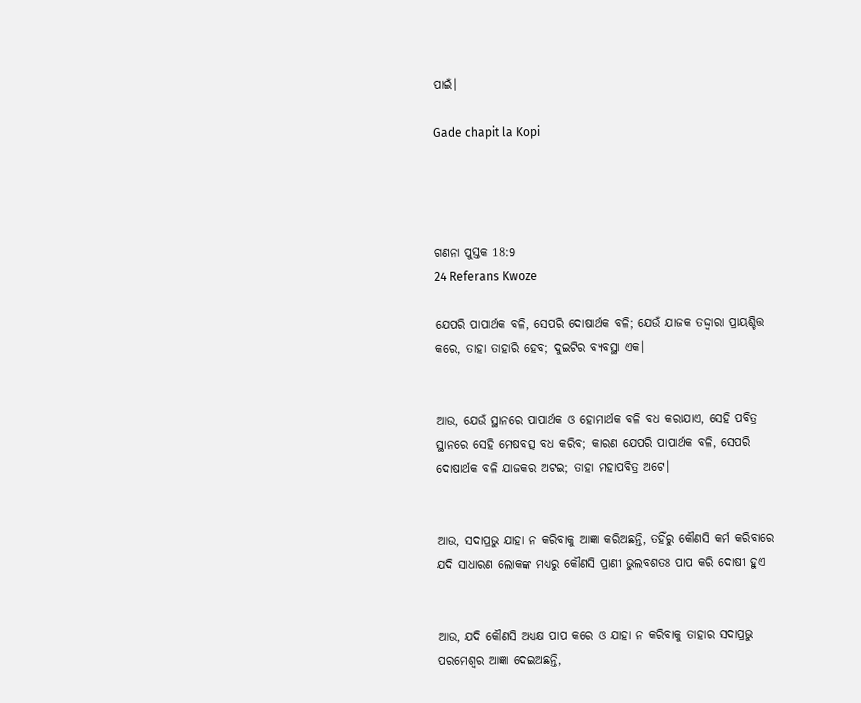ପାଇଁ।

Gade chapit la Kopi




ଗଣନା ପୁସ୍ତକ 18:9
24 Referans Kwoze

ଯେପରି ପାପାର୍ଥକ ବଳି, ସେପରି ଦୋଷାର୍ଥକ ବଳି; ଯେଉଁ ଯାଜକ ତଦ୍ଦ୍ୱାରା ପ୍ରାୟଶ୍ଚିତ୍ତ କରେ, ତାହା ତାହାରି ହେବ; ଦୁଇଟିର ବ୍ୟବସ୍ଥା ଏକ।


ଆଉ, ଯେଉଁ ସ୍ଥାନରେ ପାପାର୍ଥକ ଓ ହୋମାର୍ଥକ ବଳି ବଧ କରାଯାଏ, ସେହି ପବିତ୍ର ସ୍ଥାନରେ ସେହି ମେଷବତ୍ସ ବଧ କରିବ; କାରଣ ଯେପରି ପାପାର୍ଥକ ବଳି, ସେପରି ଦୋଷାର୍ଥକ ବଳି ଯାଜକର ଅଟଇ; ତାହା ମହାପବିତ୍ର ଅଟେ।


ଆଉ, ସଦାପ୍ରଭୁ ଯାହା ନ କରିବାକୁ ଆଜ୍ଞା କରିଅଛନ୍ତି, ତହିଁରୁ କୌଣସି କର୍ମ କରିବାରେ ଯଦି ସାଧାରଣ ଲୋକଙ୍କ ମଧ୍ୟରୁ କୌଣସି ପ୍ରାଣୀ ଭୁଲବଶତଃ ପାପ କରି ଦୋଷୀ ହୁଏ


ଆଉ, ଯଦି କୌଣସି ଅଧ୍ୟକ୍ଷ ପାପ କରେ ଓ ଯାହା ନ କରିବାକୁ ତାହାର ସଦାପ୍ରଭୁ ପରମେଶ୍ୱର ଆଜ୍ଞା ଦେଇଅଛନ୍ତି,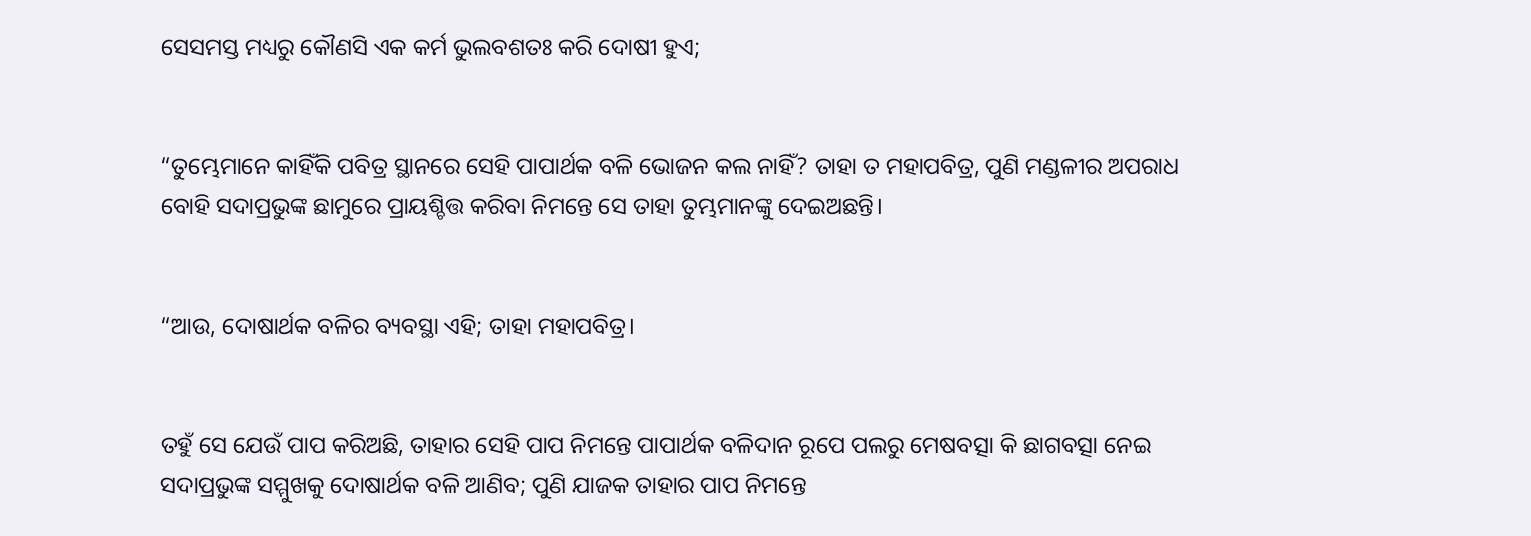ସେସମସ୍ତ ମଧ୍ୟରୁ କୌଣସି ଏକ କର୍ମ ଭୁଲବଶତଃ କରି ଦୋଷୀ ହୁଏ;


“ତୁମ୍ଭେମାନେ କାହିଁକି ପବିତ୍ର ସ୍ଥାନରେ ସେହି ପାପାର୍ଥକ ବଳି ଭୋଜନ କଲ ନାହିଁ? ତାହା ତ ମହାପବିତ୍ର, ପୁଣି ମଣ୍ଡଳୀର ଅପରାଧ ବୋହି ସଦାପ୍ରଭୁଙ୍କ ଛାମୁରେ ପ୍ରାୟଶ୍ଚିତ୍ତ କରିବା ନିମନ୍ତେ ସେ ତାହା ତୁମ୍ଭମାନଙ୍କୁ ଦେଇଅଛନ୍ତି।


“ଆଉ, ଦୋଷାର୍ଥକ ବଳିର ବ୍ୟବସ୍ଥା ଏହି; ତାହା ମହାପବିତ୍ର।


ତହୁଁ ସେ ଯେଉଁ ପାପ କରିଅଛି, ତାହାର ସେହି ପାପ ନିମନ୍ତେ ପାପାର୍ଥକ ବଳିଦାନ ରୂପେ ପଲରୁ ମେଷବତ୍ସା କି ଛାଗବତ୍ସା ନେଇ ସଦାପ୍ରଭୁଙ୍କ ସମ୍ମୁଖକୁ ଦୋଷାର୍ଥକ ବଳି ଆଣିବ; ପୁଣି ଯାଜକ ତାହାର ପାପ ନିମନ୍ତେ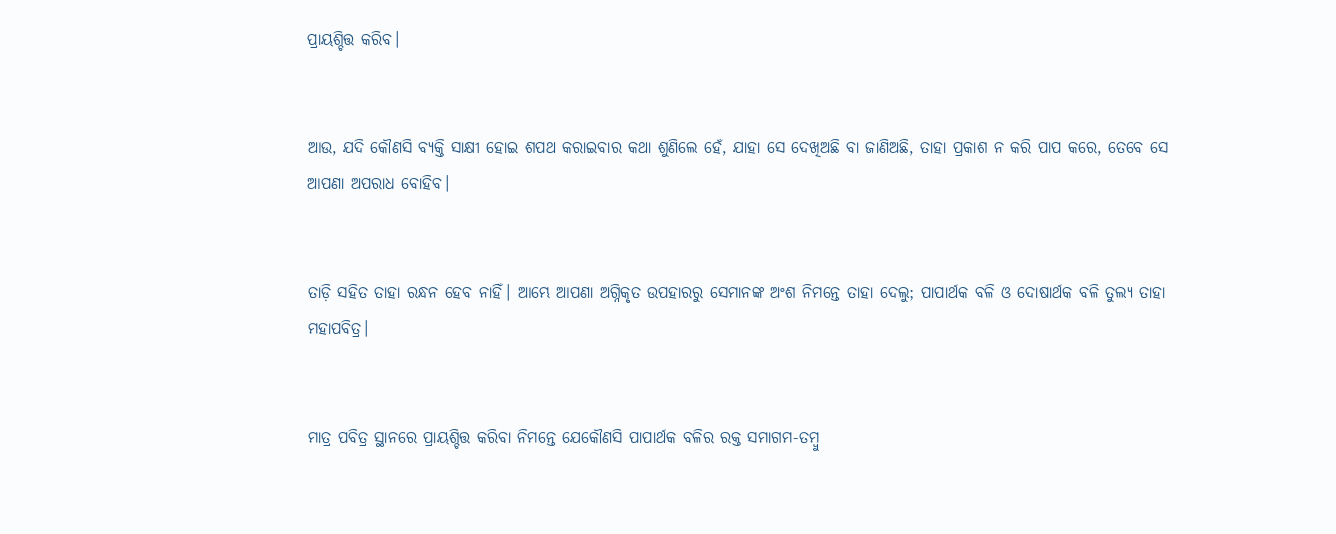ପ୍ରାୟଶ୍ଚିତ୍ତ କରିବ।


ଆଉ, ଯଦି କୌଣସି ବ୍ୟକ୍ତି ସାକ୍ଷୀ ହୋଇ ଶପଥ କରାଇବାର କଥା ଶୁଣିଲେ ହେଁ, ଯାହା ସେ ଦେଖିଅଛି ବା ଜାଣିଅଛି, ତାହା ପ୍ରକାଶ ନ କରି ପାପ କରେ, ତେବେ ସେ ଆପଣା ଅପରାଧ ବୋହିବ।


ତାଡ଼ି ସହିତ ତାହା ରନ୍ଧନ ହେବ ନାହିଁ। ଆମ୍ଭେ ଆପଣା ଅଗ୍ନିକୃତ ଉପହାରରୁ ସେମାନଙ୍କ ଅଂଶ ନିମନ୍ତେ ତାହା ଦେଲୁ; ପାପାର୍ଥକ ବଳି ଓ ଦୋଷାର୍ଥକ ବଳି ତୁଲ୍ୟ ତାହା ମହାପବିତ୍ର।


ମାତ୍ର ପବିତ୍ର ସ୍ଥାନରେ ପ୍ରାୟଶ୍ଚିତ୍ତ କରିବା ନିମନ୍ତେ ଯେକୌଣସି ପାପାର୍ଥକ ବଳିର ରକ୍ତ ସମାଗମ-ତମ୍ବୁ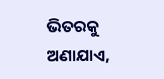ଭିତରକୁ ଅଣାଯାଏ,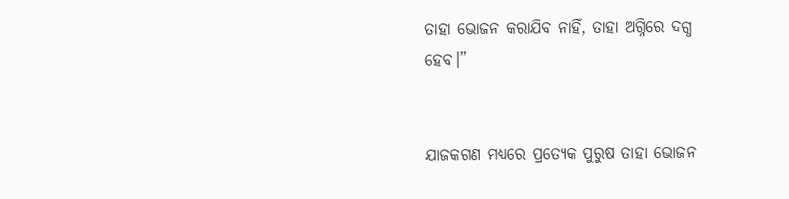ତାହା ଭୋଜନ କରାଯିବ ନାହିଁ, ତାହା ଅଗ୍ନିରେ ଦଗ୍ଧ ହେବ।”


ଯାଜକଗଣ ମଧ୍ୟରେ ପ୍ରତ୍ୟେକ ପୁରୁଷ ତାହା ଭୋଜନ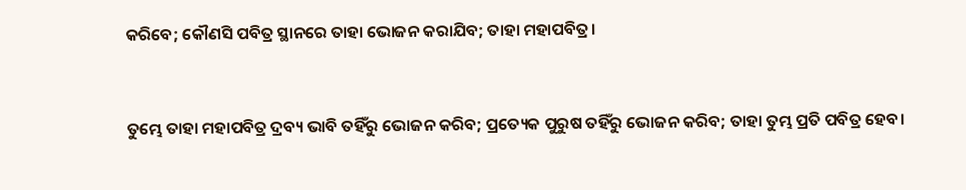କରିବେ; କୌଣସି ପବିତ୍ର ସ୍ଥାନରେ ତାହା ଭୋଜନ କରାଯିବ; ତାହା ମହାପବିତ୍ର।


ତୁମ୍ଭେ ତାହା ମହାପବିତ୍ର ଦ୍ରବ୍ୟ ଭାବି ତହିଁରୁ ଭୋଜନ କରିବ; ପ୍ରତ୍ୟେକ ପୁରୁଷ ତହିଁରୁ ଭୋଜନ କରିବ; ତାହା ତୁମ୍ଭ ପ୍ରତି ପବିତ୍ର ହେବ।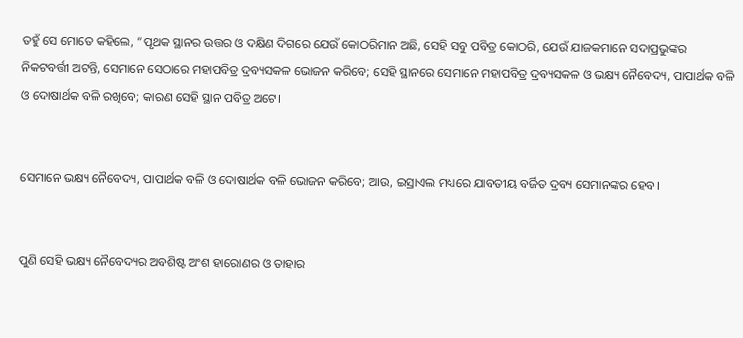ତହୁଁ ସେ ମୋତେ କହିଲେ, “ପୃଥକ ସ୍ଥାନର ଉତ୍ତର ଓ ଦକ୍ଷିଣ ଦିଗରେ ଯେଉଁ କୋଠରିମାନ ଅଛି, ସେହି ସବୁ ପବିତ୍ର କୋଠରି, ଯେଉଁ ଯାଜକମାନେ ସଦାପ୍ରଭୁଙ୍କର ନିକଟବର୍ତ୍ତୀ ଅଟନ୍ତି, ସେମାନେ ସେଠାରେ ମହାପବିତ୍ର ଦ୍ରବ୍ୟସକଳ ଭୋଜନ କରିବେ; ସେହି ସ୍ଥାନରେ ସେମାନେ ମହାପବିତ୍ର ଦ୍ରବ୍ୟସକଳ ଓ ଭକ୍ଷ୍ୟ ନୈବେଦ୍ୟ, ପାପାର୍ଥକ ବଳି ଓ ଦୋଷାର୍ଥକ ବଳି ରଖିବେ; କାରଣ ସେହି ସ୍ଥାନ ପବିତ୍ର ଅଟେ।


ସେମାନେ ଭକ୍ଷ୍ୟ ନୈବେଦ୍ୟ, ପାପାର୍ଥକ ବଳି ଓ ଦୋଷାର୍ଥକ ବଳି ଭୋଜନ କରିବେ; ଆଉ, ଇସ୍ରାଏଲ ମଧ୍ୟରେ ଯାବତୀୟ ବର୍ଜିତ ଦ୍ରବ୍ୟ ସେମାନଙ୍କର ହେବ।


ପୁଣି ସେହି ଭକ୍ଷ୍ୟ ନୈବେଦ୍ୟର ଅବଶିଷ୍ଟ ଅଂଶ ହାରୋଣର ଓ ତାହାର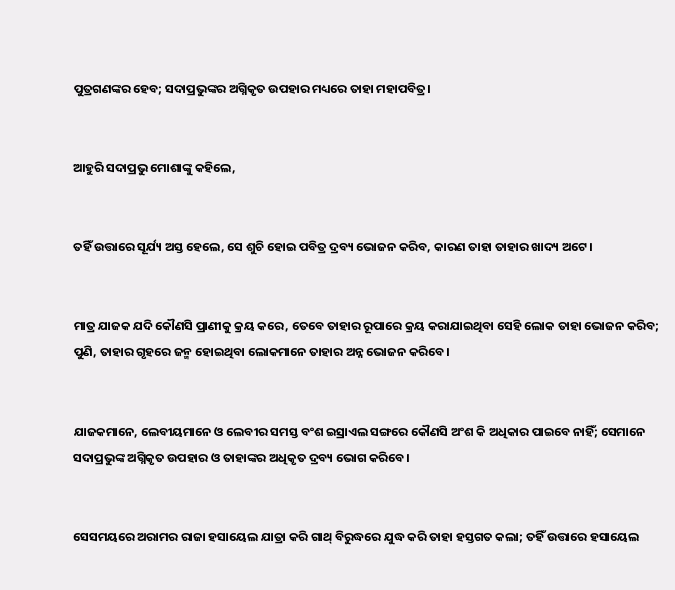ପୁତ୍ରଗଣଙ୍କର ହେବ; ସଦାପ୍ରଭୁଙ୍କର ଅଗ୍ନିକୃତ ଉପହାର ମଧ୍ୟରେ ତାହା ମହାପବିତ୍ର।


ଆହୁରି ସଦାପ୍ରଭୁ ମୋଶାଙ୍କୁ କହିଲେ,


ତହିଁ ଉତ୍ତାରେ ସୂର୍ଯ୍ୟ ଅସ୍ତ ହେଲେ, ସେ ଶୁଚି ହୋଇ ପବିତ୍ର ଦ୍ରବ୍ୟ ଭୋଜନ କରିବ, କାରଣ ତାହା ତାହାର ଖାଦ୍ୟ ଅଟେ।


ମାତ୍ର ଯାଜକ ଯଦି କୌଣସି ପ୍ରାଣୀକୁ କ୍ରୟ କରେ, ତେବେ ତାହାର ରୂପାରେ କ୍ରୟ କରାଯାଇଥିବା ସେହି ଲୋକ ତାହା ଭୋଜନ କରିବ; ପୁଣି, ତାହାର ଗୃହରେ ଜନ୍ମ ହୋଇଥିବା ଲୋକମାନେ ତାହାର ଅନ୍ନ ଭୋଜନ କରିବେ।


ଯାଜକମାନେ, ଲେବୀୟମାନେ ଓ ଲେବୀର ସମସ୍ତ ବଂଶ ଇସ୍ରାଏଲ ସଙ୍ଗରେ କୌଣସି ଅଂଶ କି ଅଧିକାର ପାଇବେ ନାହିଁ; ସେମାନେ ସଦାପ୍ରଭୁଙ୍କ ଅଗ୍ନିକୃତ ଉପହାର ଓ ତାହାଙ୍କର ଅଧିକୃତ ଦ୍ରବ୍ୟ ଭୋଗ କରିବେ।


ସେସମୟରେ ଅରାମର ରାଜା ହସାୟେଲ ଯାତ୍ରା କରି ଗାଥ୍‍ ବିରୁଦ୍ଧରେ ଯୁଦ୍ଧ କରି ତାହା ହସ୍ତଗତ କଲା; ତହିଁ ଉତ୍ତାରେ ହସାୟେଲ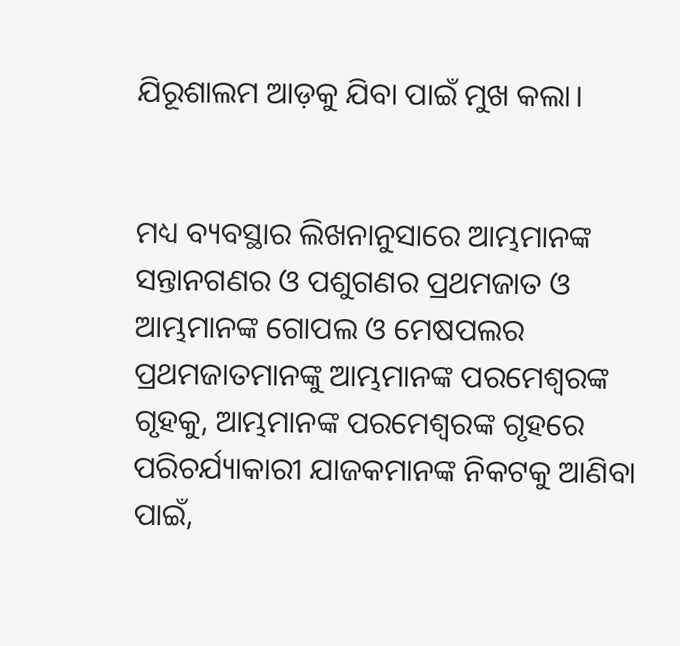ଯିରୂଶାଲମ ଆଡ଼କୁ ଯିବା ପାଇଁ ମୁଖ କଲା।


ମଧ୍ୟ ବ୍ୟବସ୍ଥାର ଲିଖନାନୁସାରେ ଆମ୍ଭମାନଙ୍କ ସନ୍ତାନଗଣର ଓ ପଶୁଗଣର ପ୍ରଥମଜାତ ଓ ଆମ୍ଭମାନଙ୍କ ଗୋପଲ ଓ ମେଷପଲର ପ୍ରଥମଜାତମାନଙ୍କୁ ଆମ୍ଭମାନଙ୍କ ପରମେଶ୍ୱରଙ୍କ ଗୃହକୁ, ଆମ୍ଭମାନଙ୍କ ପରମେଶ୍ୱରଙ୍କ ଗୃହରେ ପରିଚର୍ଯ୍ୟାକାରୀ ଯାଜକମାନଙ୍କ ନିକଟକୁ ଆଣିବା ପାଇଁ,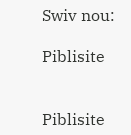Swiv nou:

Piblisite


Piblisite